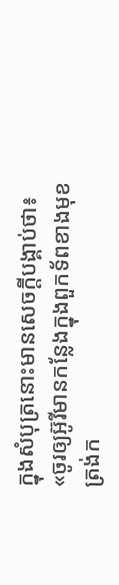ក្នុងសំបុត្រនោះមានសេចក្ដីបង្គាប់ថា៖ «ចូរឲ្យអ៊ូរីមានកន្លែងក្នុងពួកទ័ពខាងមុខ ត្រង់ក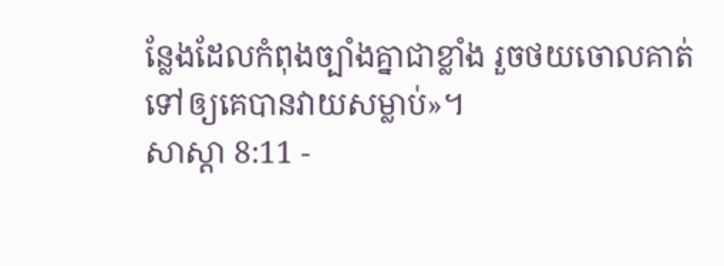ន្លែងដែលកំពុងច្បាំងគ្នាជាខ្លាំង រួចថយចោលគាត់ទៅឲ្យគេបានវាយសម្លាប់»។
សាស្តា 8:11 -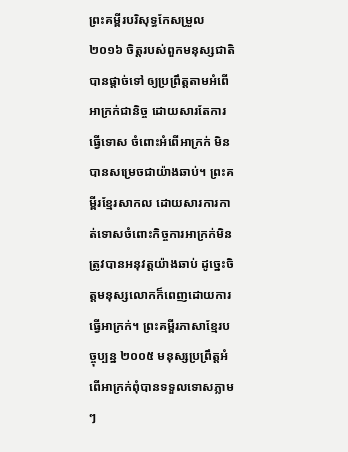ព្រះគម្ពីរបរិសុទ្ធកែសម្រួល ២០១៦ ចិត្តរបស់ពួកមនុស្សជាតិបានផ្តាច់ទៅ ឲ្យប្រព្រឹត្តតាមអំពើអាក្រក់ជានិច្ច ដោយសារតែការធ្វើទោស ចំពោះអំពើអាក្រក់ មិនបានសម្រេចជាយ៉ាងឆាប់។ ព្រះគម្ពីរខ្មែរសាកល ដោយសារការកាត់ទោសចំពោះកិច្ចការអាក្រក់មិនត្រូវបានអនុវត្តយ៉ាងឆាប់ ដូច្នេះចិត្តមនុស្សលោកក៏ពេញដោយការធ្វើអាក្រក់។ ព្រះគម្ពីរភាសាខ្មែរបច្ចុប្បន្ន ២០០៥ មនុស្សប្រព្រឹត្តអំពើអាក្រក់ពុំបានទទួលទោសភ្លាមៗ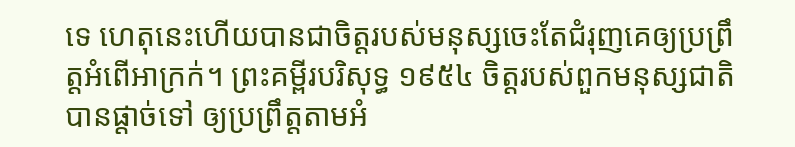ទេ ហេតុនេះហើយបានជាចិត្តរបស់មនុស្សចេះតែជំរុញគេឲ្យប្រព្រឹត្តអំពើអាក្រក់។ ព្រះគម្ពីរបរិសុទ្ធ ១៩៥៤ ចិត្តរបស់ពួកមនុស្សជាតិបានផ្តាច់ទៅ ឲ្យប្រព្រឹត្តតាមអំ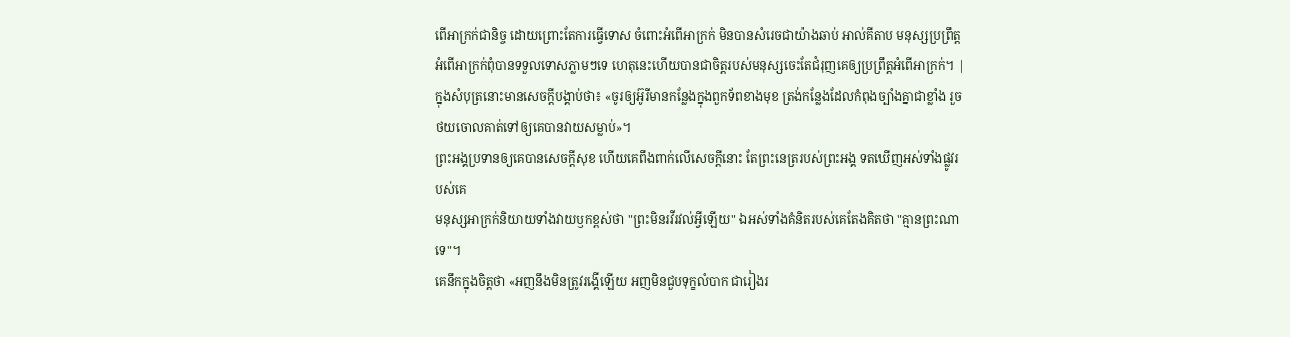ពើអាក្រក់ជានិច្ច ដោយព្រោះតែការធ្វើទោស ចំពោះអំពើអាក្រក់ មិនបានសំរេចជាយ៉ាងឆាប់ អាល់គីតាប មនុស្សប្រព្រឹត្តអំពើអាក្រក់ពុំបានទទួលទោសភ្លាមៗទេ ហេតុនេះហើយបានជាចិត្តរបស់មនុស្សចេះតែជំរុញគេឲ្យប្រព្រឹត្តអំពើអាក្រក់។ |
ក្នុងសំបុត្រនោះមានសេចក្ដីបង្គាប់ថា៖ «ចូរឲ្យអ៊ូរីមានកន្លែងក្នុងពួកទ័ពខាងមុខ ត្រង់កន្លែងដែលកំពុងច្បាំងគ្នាជាខ្លាំង រួចថយចោលគាត់ទៅឲ្យគេបានវាយសម្លាប់»។
ព្រះអង្គប្រទានឲ្យគេបានសេចក្ដីសុខ ហើយគេពឹងពាក់លើសេចក្ដីនោះ តែព្រះនេត្ររបស់ព្រះអង្គ ទតឃើញអស់ទាំងផ្លូវរបស់គេ
មនុស្សអាក្រក់និយាយទាំងវាយឫកខ្ពស់ថា "ព្រះមិនរវីរវល់អ្វីឡើយ" ឯអស់ទាំងគំនិតរបស់គេតែងគិតថា "គ្មានព្រះណាទេ"។
គេនឹកក្នុងចិត្តថា «អញនឹងមិនត្រូវរង្គើឡើយ អញមិនជួបទុក្ខលំបាក ជារៀងរ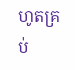ហូតគ្រប់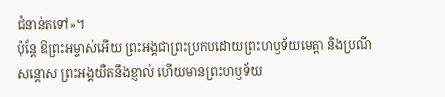ជំនាន់តទៅ»។
ប៉ុន្ដែ ឱព្រះអម្ចាស់អើយ ព្រះអង្គជាព្រះប្រកបដោយព្រះហឫទ័យមេត្តា និងប្រណីសន្ដោស ព្រះអង្គយឺតនឹងខ្ញាល់ ហើយមានព្រះហឫទ័យ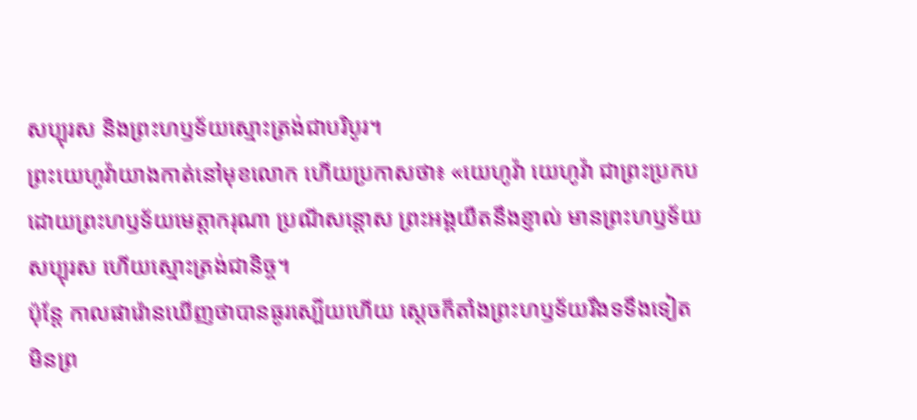សប្បុរស និងព្រះហឫទ័យស្មោះត្រង់ជាបរិបូរ។
ព្រះយេហូវ៉ាយាងកាត់នៅមុខលោក ហើយប្រកាសថា៖ «យេហូវ៉ា យេហូវ៉ា ជាព្រះប្រកបដោយព្រះហឫទ័យមេត្តាករុណា ប្រណីសន្តោស ព្រះអង្គយឺតនឹងខ្ញាល់ មានព្រះហឫទ័យសប្បុរស ហើយស្មោះត្រង់ជានិច្ច។
ប៉ុន្ដែ កាលផារ៉ោនឃើញថាបានធូរស្បើយហើយ ស្ដេចក៏តាំងព្រះហឫទ័យរឹងទទឹងទៀត មិនព្រ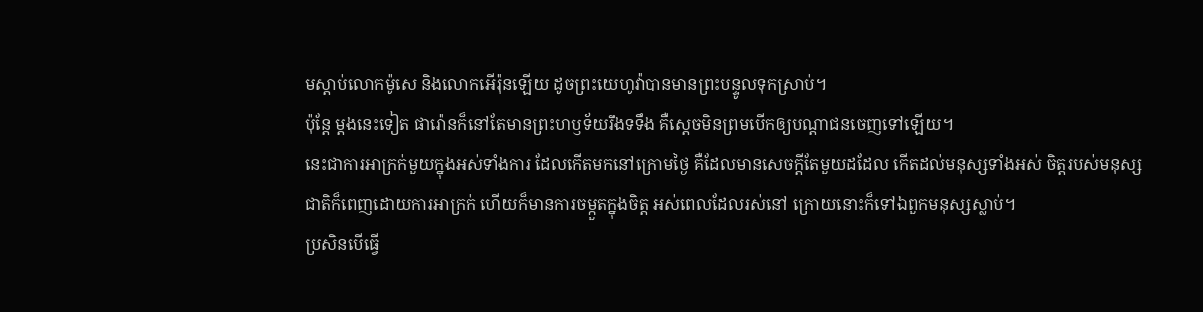មស្តាប់លោកម៉ូសេ និងលោកអើរ៉ុនឡើយ ដូចព្រះយេហូវ៉ាបានមានព្រះបន្ទូលទុកស្រាប់។
ប៉ុន្តែ ម្តងនេះទៀត ផារ៉ោនក៏នៅតែមានព្រះហឫទ័យរឹងទទឹង គឺស្ដេចមិនព្រមបើកឲ្យបណ្ដាជនចេញទៅឡើយ។
នេះជាការអាក្រក់មួយក្នុងអស់ទាំងការ ដែលកើតមកនៅក្រោមថ្ងៃ គឺដែលមានសេចក្ដីតែមួយដដែល កើតដល់មនុស្សទាំងអស់ ចិត្តរបស់មនុស្សជាតិក៏ពេញដោយការអាក្រក់ ហើយក៏មានការចម្កួតក្នុងចិត្ត អស់ពេលដែលរស់នៅ ក្រោយនោះក៏ទៅឯពួកមនុស្សស្លាប់។
ប្រសិនបើធ្វើ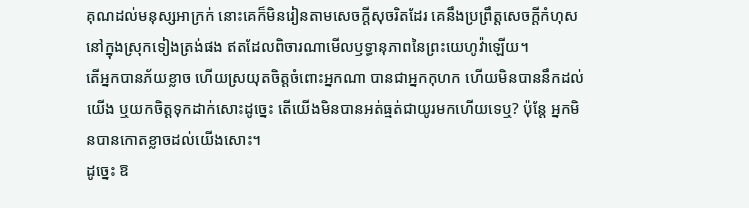គុណដល់មនុស្សអាក្រក់ នោះគេក៏មិនរៀនតាមសេចក្ដីសុចរិតដែរ គេនឹងប្រព្រឹត្តសេចក្ដីកំហុសនៅក្នុងស្រុកទៀងត្រង់ផង ឥតដែលពិចារណាមើលឫទ្ធានុភាពនៃព្រះយេហូវ៉ាឡើយ។
តើអ្នកបានភ័យខ្លាច ហើយស្រយុតចិត្តចំពោះអ្នកណា បានជាអ្នកកុហក ហើយមិនបាននឹកដល់យើង ឬយកចិត្តទុកដាក់សោះដូច្នេះ តើយើងមិនបានអត់ធ្មត់ជាយូរមកហើយទេឬ? ប៉ុន្តែ អ្នកមិនបានកោតខ្លាចដល់យើងសោះ។
ដូច្នេះ ឱ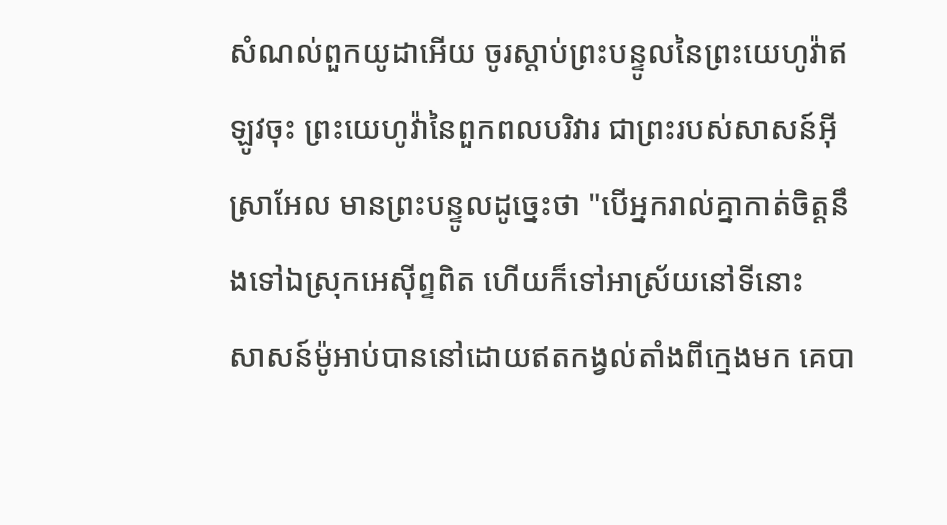សំណល់ពួកយូដាអើយ ចូរស្តាប់ព្រះបន្ទូលនៃព្រះយេហូវ៉ាឥឡូវចុះ ព្រះយេហូវ៉ានៃពួកពលបរិវារ ជាព្រះរបស់សាសន៍អ៊ីស្រាអែល មានព្រះបន្ទូលដូច្នេះថា "បើអ្នករាល់គ្នាកាត់ចិត្តនឹងទៅឯស្រុកអេស៊ីព្ទពិត ហើយក៏ទៅអាស្រ័យនៅទីនោះ
សាសន៍ម៉ូអាប់បាននៅដោយឥតកង្វល់តាំងពីក្មេងមក គេបា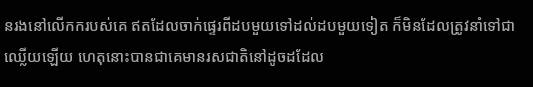នរងនៅលើកករបស់គេ ឥតដែលចាក់ផ្ទេរពីដបមួយទៅដល់ដបមួយទៀត ក៏មិនដែលត្រូវនាំទៅជាឈ្លើយឡើយ ហេតុនោះបានជាគេមានរសជាតិនៅដូចដដែល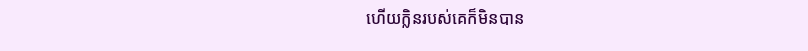ហើយក្លិនរបស់គេក៏មិនបាន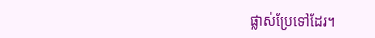ផ្លាស់ប្រែទៅដែរ។